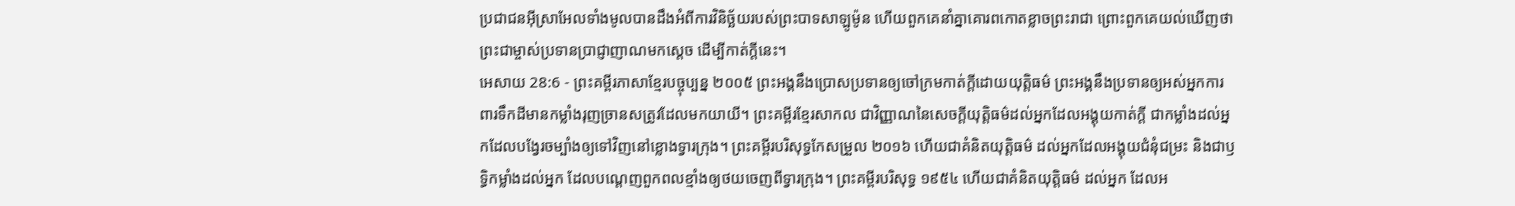ប្រជាជនអ៊ីស្រាអែលទាំងមូលបានដឹងអំពីការវិនិច្ឆ័យរបស់ព្រះបាទសាឡូម៉ូន ហើយពួកគេនាំគ្នាគោរពកោតខ្លាចព្រះរាជា ព្រោះពួកគេយល់ឃើញថា ព្រះជាម្ចាស់ប្រទានប្រាជ្ញាញាណមកស្ដេច ដើម្បីកាត់ក្ដីនេះ។
អេសាយ 28:6 - ព្រះគម្ពីរភាសាខ្មែរបច្ចុប្បន្ន ២០០៥ ព្រះអង្គនឹងប្រោសប្រទានឲ្យចៅក្រមកាត់ក្ដីដោយយុត្តិធម៌ ព្រះអង្គនឹងប្រទានឲ្យអស់អ្នកការពារទឹកដីមានកម្លាំងរុញច្រានសត្រូវដែលមកយាយី។ ព្រះគម្ពីរខ្មែរសាកល ជាវិញ្ញាណនៃសេចក្ដីយុត្តិធម៌ដល់អ្នកដែលអង្គុយកាត់ក្ដី ជាកម្លាំងដល់អ្នកដែលបង្វែរចម្បាំងឲ្យទៅវិញនៅខ្លោងទ្វារក្រុង។ ព្រះគម្ពីរបរិសុទ្ធកែសម្រួល ២០១៦ ហើយជាគំនិតយុត្តិធម៌ ដល់អ្នកដែលអង្គុយជំនុំជម្រះ និងជាឫទ្ធិកម្លាំងដល់អ្នក ដែលបណ្តេញពួកពលខ្មាំងឲ្យថយចេញពីទ្វារក្រុង។ ព្រះគម្ពីរបរិសុទ្ធ ១៩៥៤ ហើយជាគំនិតយុត្តិធម៌ ដល់អ្នក ដែលអ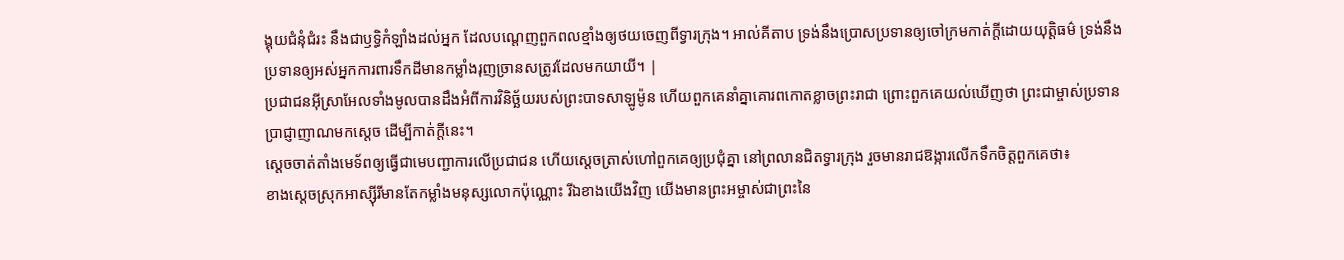ង្គុយជំនុំជំរះ នឹងជាឫទ្ធិកំឡាំងដល់អ្នក ដែលបណ្តេញពួកពលខ្មាំងឲ្យថយចេញពីទ្វារក្រុង។ អាល់គីតាប ទ្រង់នឹងប្រោសប្រទានឲ្យចៅក្រមកាត់ក្តីដោយយុត្តិធម៌ ទ្រង់នឹងប្រទានឲ្យអស់អ្នកការពារទឹកដីមានកម្លាំងរុញច្រានសត្រូវដែលមកយាយី។ |
ប្រជាជនអ៊ីស្រាអែលទាំងមូលបានដឹងអំពីការវិនិច្ឆ័យរបស់ព្រះបាទសាឡូម៉ូន ហើយពួកគេនាំគ្នាគោរពកោតខ្លាចព្រះរាជា ព្រោះពួកគេយល់ឃើញថា ព្រះជាម្ចាស់ប្រទានប្រាជ្ញាញាណមកស្ដេច ដើម្បីកាត់ក្ដីនេះ។
ស្ដេចចាត់តាំងមេទ័ពឲ្យធ្វើជាមេបញ្ជាការលើប្រជាជន ហើយស្ដេចត្រាស់ហៅពួកគេឲ្យប្រជុំគ្នា នៅព្រលានជិតទ្វារក្រុង រួចមានរាជឱង្ការលើកទឹកចិត្តពួកគេថា៖
ខាងស្ដេចស្រុកអាស្ស៊ីរីមានតែកម្លាំងមនុស្សលោកប៉ុណ្ណោះ រីឯខាងយើងវិញ យើងមានព្រះអម្ចាស់ជាព្រះនៃ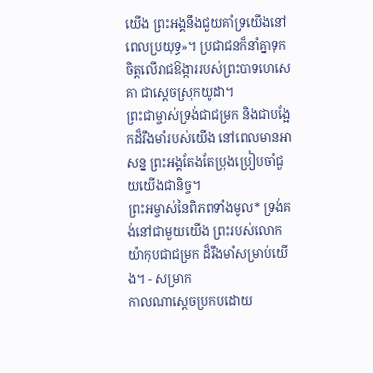យើង ព្រះអង្គនឹងជួយគាំទ្រយើងនៅពេលប្រយុទ្ធ»។ ប្រជាជនក៏នាំគ្នាទុកចិត្តលើរាជឱង្ការរបស់ព្រះបាទហេសេគា ជាស្ដេចស្រុកយូដា។
ព្រះជាម្ចាស់ទ្រង់ជាជម្រក និងជាបង្អែកដ៏រឹងមាំរបស់យើង នៅពេលមានអាសន្ន ព្រះអង្គតែងតែប្រុងប្រៀបចាំជួយយើងជានិច្ច។
ព្រះអម្ចាស់នៃពិភពទាំងមូល* ទ្រង់គង់នៅជាមួយយើង ព្រះរបស់លោកយ៉ាកុបជាជម្រក ដ៏រឹងមាំសម្រាប់យើង។ - សម្រាក
កាលណាស្ដេចប្រកបដោយ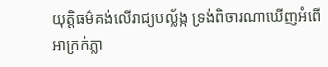យុត្តិធម៌គង់លើរាជ្យបល្ល័ង្ក ទ្រង់ពិចារណាឃើញអំពើអាក្រក់ភ្លា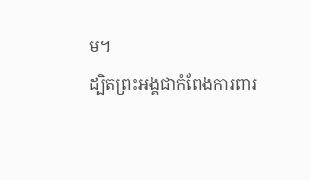ម។
ដ្បិតព្រះអង្គជាកំពែងការពារ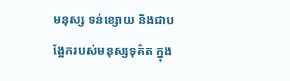មនុស្ស ទន់ខ្សោយ និងជាបង្អែករបស់មនុស្សទុគ៌ត ក្នុង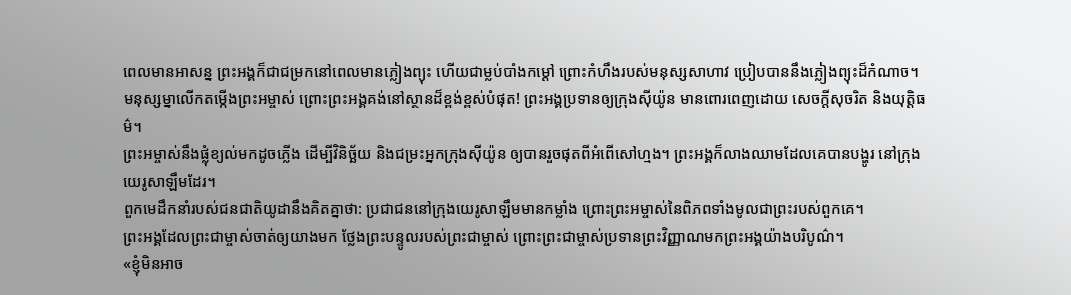ពេលមានអាសន្ន ព្រះអង្គក៏ជាជម្រកនៅពេលមានភ្លៀងព្យុះ ហើយជាម្លប់បាំងកម្ដៅ ព្រោះកំហឹងរបស់មនុស្សសាហាវ ប្រៀបបាននឹងភ្លៀងព្យុះដ៏កំណាច។
មនុស្សម្នាលើកតម្កើងព្រះអម្ចាស់ ព្រោះព្រះអង្គគង់នៅស្ថានដ៏ខ្ពង់ខ្ពស់បំផុត! ព្រះអង្គប្រទានឲ្យក្រុងស៊ីយ៉ូន មានពោរពេញដោយ សេចក្ដីសុចរិត និងយុត្តិធម៌។
ព្រះអម្ចាស់នឹងផ្លុំខ្យល់មកដូចភ្លើង ដើម្បីវិនិច្ឆ័យ និងជម្រះអ្នកក្រុងស៊ីយ៉ូន ឲ្យបានរួចផុតពីអំពើសៅហ្មង។ ព្រះអង្គក៏លាងឈាមដែលគេបានបង្ហូរ នៅក្រុងយេរូសាឡឹមដែរ។
ពួកមេដឹកនាំរបស់ជនជាតិយូដានឹងគិតគ្នាថា: ប្រជាជននៅក្រុងយេរូសាឡឹមមានកម្លាំង ព្រោះព្រះអម្ចាស់នៃពិភពទាំងមូលជាព្រះរបស់ពួកគេ។
ព្រះអង្គដែលព្រះជាម្ចាស់ចាត់ឲ្យយាងមក ថ្លែងព្រះបន្ទូលរបស់ព្រះជាម្ចាស់ ព្រោះព្រះជាម្ចាស់ប្រទានព្រះវិញ្ញាណមកព្រះអង្គយ៉ាងបរិបូណ៌។
«ខ្ញុំមិនអាច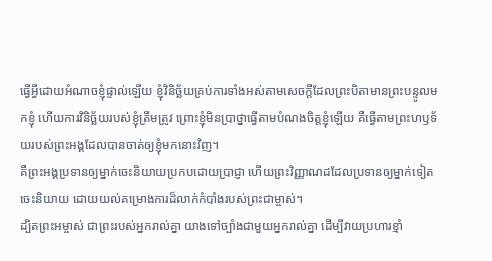ធ្វើអ្វីដោយអំណាចខ្ញុំផ្ទាល់ឡើយ ខ្ញុំវិនិច្ឆ័យគ្រប់ការទាំងអស់តាមសេចក្ដីដែលព្រះបិតាមានព្រះបន្ទូលមកខ្ញុំ ហើយការវិនិច្ឆ័យរបស់ខ្ញុំត្រឹមត្រូវ ព្រោះខ្ញុំមិនប្រាថ្នាធ្វើតាមបំណងចិត្តខ្ញុំឡើយ គឺធ្វើតាមព្រះហឫទ័យរបស់ព្រះអង្គដែលបានចាត់ឲ្យខ្ញុំមកនោះវិញ។
គឺព្រះអង្គប្រទានឲ្យម្នាក់ចេះនិយាយប្រកបដោយប្រាជ្ញា ហើយព្រះវិញ្ញាណដដែលប្រទានឲ្យម្នាក់ទៀតចេះនិយាយ ដោយយល់គម្រោងការដ៏លាក់កំបាំងរបស់ព្រះជាម្ចាស់។
ដ្បិតព្រះអម្ចាស់ ជាព្រះរបស់អ្នករាល់គ្នា យាងទៅច្បាំងជាមួយអ្នករាល់គ្នា ដើម្បីវាយប្រហារខ្មាំ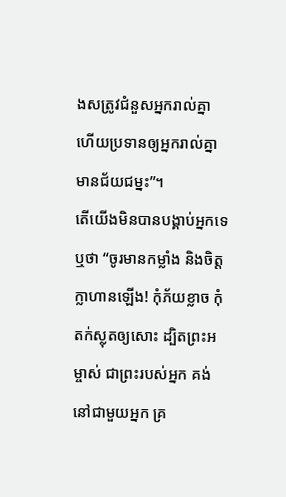ងសត្រូវជំនួសអ្នករាល់គ្នា ហើយប្រទានឲ្យអ្នករាល់គ្នាមានជ័យជម្នះ”។
តើយើងមិនបានបង្គាប់អ្នកទេឬថា “ចូរមានកម្លាំង និងចិត្តក្លាហានឡើង! កុំភ័យខ្លាច កុំតក់ស្លុតឲ្យសោះ ដ្បិតព្រះអម្ចាស់ ជាព្រះរបស់អ្នក គង់នៅជាមួយអ្នក គ្រ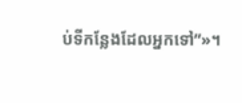ប់ទីកន្លែងដែលអ្នកទៅ”»។